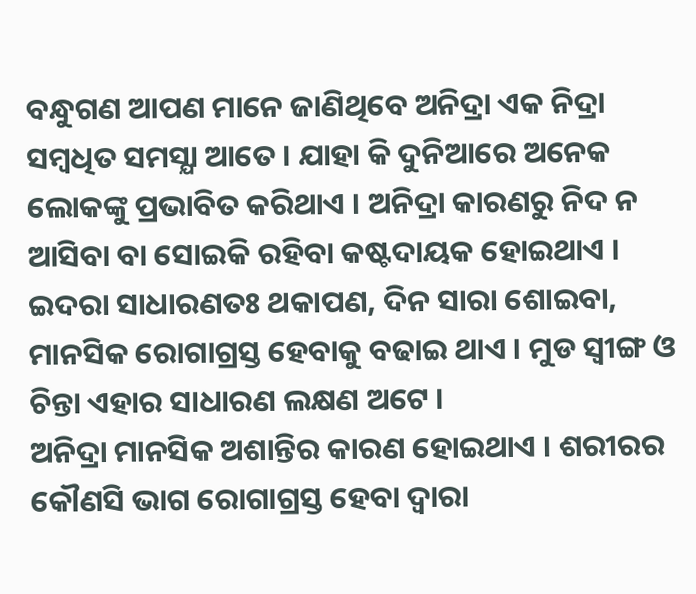ବନ୍ଧୁଗଣ ଆପଣ ମାନେ ଜାଣିଥିବେ ଅନିଦ୍ରା ଏକ ନିଦ୍ରା ସମ୍ବଧିତ ସମସ୍ଯା ଆତେ । ଯାହା କି ଦୁନିଆରେ ଅନେକ ଲୋକଙ୍କୁ ପ୍ରଭାବିତ କରିଥାଏ । ଅନିଦ୍ରା କାରଣରୁ ନିଦ ନ ଆସିବା ବା ସୋଇକି ରହିବା କଷ୍ଟଦାୟକ ହୋଇଥାଏ । ଇଦରା ସାଧାରଣତଃ ଥକାପଣ, ଦିନ ସାରା ଶୋଇବା, ମାନସିକ ରୋଗାଗ୍ରସ୍ତ ହେବାକୁ ବଢାଇ ଥାଏ । ମୁଡ ସ୍ଵୀଙ୍ଗ ଓ ଚିନ୍ତା ଏହାର ସାଧାରଣ ଲକ୍ଷଣ ଅଟେ ।
ଅନିଦ୍ରା ମାନସିକ ଅଶାନ୍ତିର କାରଣ ହୋଇଥାଏ । ଶରୀରର କୌଣସି ଭାଗ ରୋଗାଗ୍ରସ୍ତ ହେବା ଦ୍ଵାରା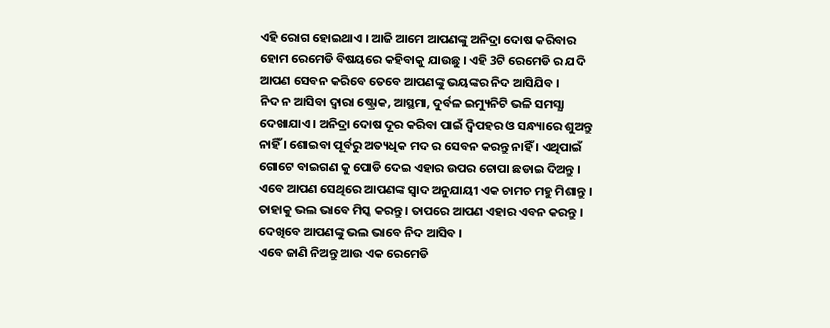ଏହି ରୋଗ ହୋଇଥାଏ । ଆଜି ଆମେ ଆପଣଙ୍କୁ ଅନିଦ୍ରା ଦୋଷ କରିବାର ହୋମ ରେମେଡି ବିଷୟରେ କହିବାକୁ ଯାଉଛୁ । ଏହି 3ଟି ରେମେଡି ର ଯଦି ଆପଣ ସେବନ କରିବେ ତେବେ ଆପଣଙ୍କୁ ଭୟଙ୍କର ନିଦ ଆସିଯିବ ।
ନିଦ ନ ଆସିବା ଦ୍ଵାରା ଷ୍ଟ୍ରୋକ, ଆସ୍ଥମା, ଦୁର୍ବଳ ଇମ୍ୟୁନିଟି ଭଳି ସମସ୍ଯା ଦେଖାଯାଏ । ଅନିଦ୍ରା ଦୋଷ ଦୂର କରିବା ପାଇଁ ଦ୍ଵିପହର ଓ ସନ୍ଧ୍ୟାରେ ଶୁଅନ୍ତୁ ନାହିଁ । ଶୋଇବା ପୂର୍ବରୁ ଅତ୍ୟଧିକ ମଦ ର ସେବନ କରନ୍ତୁ ନାହିଁ । ଏଥିପାଇଁ ଗୋଟେ ବାଇଗଣ କୁ ପୋଡି ଦେଇ ଏହାର ଉପର ଚୋପା ଛଡାଇ ଦିଅନ୍ତୁ । ଏବେ ଆପଣ ସେଥିରେ ଆପଣଙ୍କ ସ୍ଵାଦ ଅନୁଯାୟୀ ଏକ ଚାମଚ ମହୁ ମିଶାନ୍ତୁ । ତାହାକୁ ଭଲ ଭାବେ ମିସ୍କ କରନ୍ତୁ । ତାପରେ ଆପଣ ଏହାର ଏବନ କରନ୍ତୁ । ଦେଖିବେ ଆପଣଙ୍କୁ ଭଲ ଭାବେ ନିଦ ଆସିବ ।
ଏବେ ଜାଣି ନିଅନ୍ତୁ ଆଉ ଏକ ରେମେଡି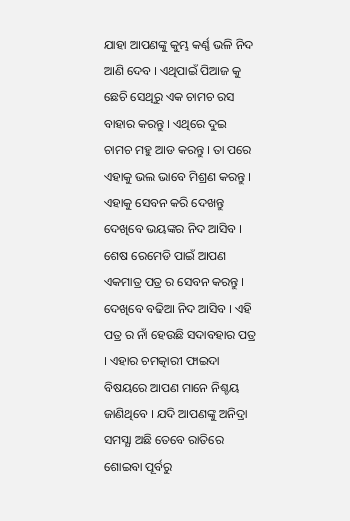ଯାହା ଆପଣଙ୍କୁ କୁମ୍ଭ କର୍ଣ୍ଣ ଭଳି ନିଦ ଆଣି ଦେବ । ଏଥିପାଇଁ ପିଆଜ କୁ ଛେଚି ସେଥିରୁ ଏକ ଚାମଚ ରସ ବାହାର କରନ୍ତୁ । ଏଥିରେ ଦୁଇ ଚାମଚ ମହୁ ଆଡ କରନ୍ତୁ । ତା ପରେ ଏହାକୁ ଭଲ ଭାବେ ମିଶ୍ରଣ କରନ୍ତୁ । ଏହାକୁ ସେବନ କରି ଦେଖନ୍ତୁ ଦେଖିବେ ଭୟଙ୍କର ନିଦ ଆସିବ ।
ଶେଷ ରେମେଡି ପାଇଁ ଆପଣ ଏକମାତ୍ର ପତ୍ର ର ସେବନ କରନ୍ତୁ । ଦେଖିବେ ବଢିଆ ନିଦ ଆସିବ । ଏହି ପତ୍ର ର ନାଁ ହେଉଛି ସଦାବହାର ପତ୍ର । ଏହାର ଚମତ୍କାରୀ ଫାଇଦା ବିଷୟରେ ଆପଣ ମାନେ ନିଶ୍ଚୟ ଜାଣିଥିବେ । ଯଦି ଆପଣଙ୍କୁ ଅନିଦ୍ରା ସମସ୍ଯା ଅଛି ତେବେ ରାତିରେ ଶୋଇବା ପୂର୍ବରୁ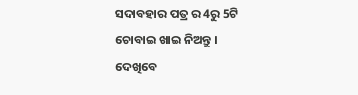ସଦାବହାର ପତ୍ର ର 4ରୁ 5ଟି ଚୋବାଇ ଖାଇ ନିଅନ୍ତୁ ।
ଦେଖିବେ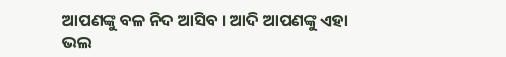ଆପଣଙ୍କୁ ବଳ ନିଦ ଆସିବ । ଆଦି ଆପଣଙ୍କୁ ଏହା ଭଲ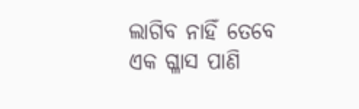ଲାଗିବ ନାହିଁ ତେବେ ଏକ ଗ୍ଳାସ ପାଣି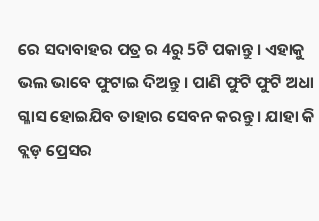ରେ ସଦାବାହର ପତ୍ର ର 4ରୁ 5ଟି ପକାନ୍ତୁ । ଏହାକୁ ଭଲ ଭାବେ ଫୁଟାଇ ଦିଅନ୍ତୁ । ପାଣି ଫୁଟି ଫୁଟି ଅଧା ଗ୍ଳାସ ହୋଇଯିବ ତାହାର ସେବନ କରନ୍ତୁ । ଯାହା କି ବ୍ଲଡ଼ ପ୍ରେସର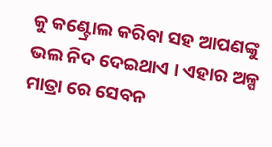କୁ କଣ୍ଟ୍ରୋଲ କରିବା ସହ ଆପଣଙ୍କୁ ଭଲ ନିଦ ଦେଇଥାଏ । ଏହାର ଅଳ୍ପ ମାତ୍ରା ରେ ସେବନ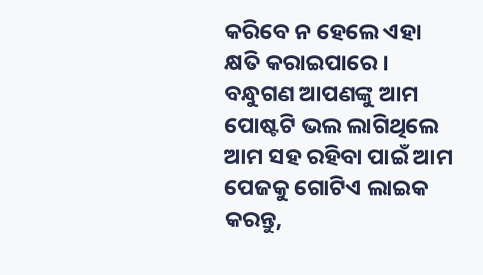କରିବେ ନ ହେଲେ ଏହା କ୍ଷତି କରାଇପାରେ । ବନ୍ଧୁଗଣ ଆପଣଙ୍କୁ ଆମ ପୋଷ୍ଟଟି ଭଲ ଲାଗିଥିଲେ ଆମ ସହ ରହିବା ପାଇଁ ଆମ ପେଜକୁ ଗୋଟିଏ ଲାଇକ କରନ୍ତୁ,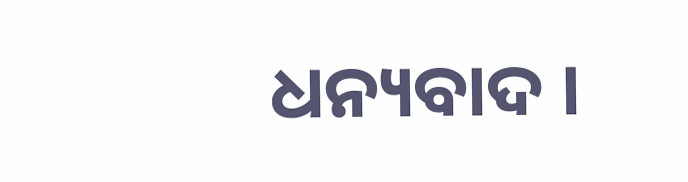ଧନ୍ୟବାଦ ।